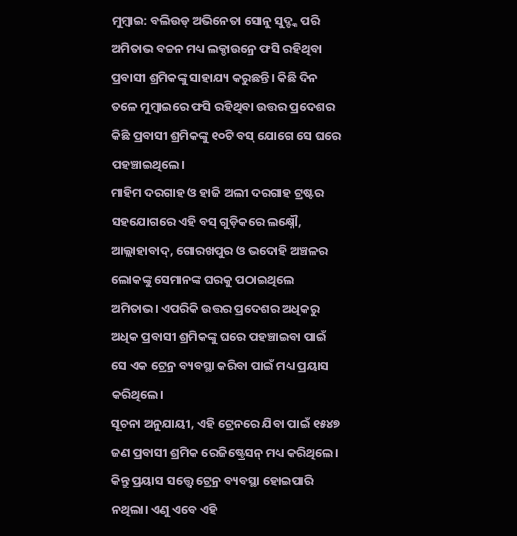ମୁମ୍ୱାଇ: ବଲିଉଡ୍ ଅଭିନେତା ସୋନୁ ସୁଦ୍ଙ୍କ ପରି ଅମିତାଭ ବଚ୍ଚନ ମଧ୍ୟ ଲକ୍ଡାଉନ୍ରେ ଫସି ରହିଥିବା ପ୍ରବାସୀ ଶ୍ରମିକଙ୍କୁ ସାହାଯ୍ୟ କରୁଛନ୍ତି। କିଛି ଦିନ ତଳେ ମୁମ୍ୱାଇରେ ଫସି ରହିଥିବା ଉତ୍ତର ପ୍ରଦେଶର କିଛି ପ୍ରବାସୀ ଶ୍ରମିକଙ୍କୁ ୧୦ଟି ବସ୍ ଯୋଗେ ସେ ଘରେ ପହଞ୍ଚାଇଥିଲେ।
ମାହିମ ଦରଗାହ ଓ ହାଜି ଅଲୀ ଦରଗାହ ଟ୍ରଷ୍ଟର ସହଯୋଗରେ ଏହି ବସ୍ ଗୁଡ଼ିକରେ ଲକ୍ଷ୍ନୌ, ଆଲ୍ଲାହାବାଦ୍, ଗୋରଖପୁର ଓ ଭଦୋହି ଅଞ୍ଚଳର ଲୋକଙ୍କୁ ସେମାନଙ୍କ ଘରକୁ ପଠାଇଥିଲେ ଅମିତାଭ। ଏପରିକି ଉତ୍ତର ପ୍ରଦେଶର ଅଧିକରୁ ଅଧିକ ପ୍ରବାସୀ ଶ୍ରମିକଙ୍କୁ ଘରେ ପହଞ୍ଚାଇବା ପାଇଁ ସେ ଏକ ଟ୍ରେନ୍ର ବ୍ୟବସ୍ଥା କରିବା ପାଇଁ ମଧ୍ୟ ପ୍ରୟାସ କରିଥିଲେ।
ସୂଚନା ଅନୁଯାୟୀ, ଏହି ଟ୍ରେନରେ ଯିବା ପାଇଁ ୧୫୪୭ ଜଣ ପ୍ରବାସୀ ଶ୍ରମିକ ରେଜିଷ୍ଟ୍ରେସନ୍ ମଧ୍ୟ କରିଥିଲେ। କିନ୍ତୁ ପ୍ରୟାସ ସତ୍ତ୍ୱେ ଟ୍ରେନ୍ର ବ୍ୟବସ୍ଥା ହୋଇପାରି ନଥିଲା। ଏଣୁ ଏବେ ଏହି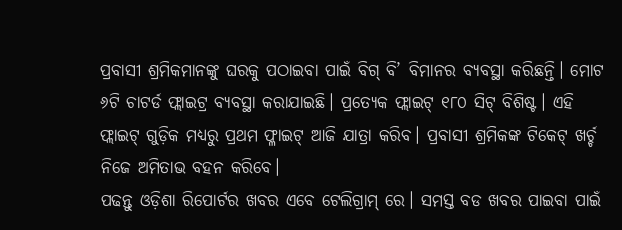ପ୍ରବାସୀ ଶ୍ରମିକମାନଙ୍କୁ ଘରକୁ ପଠାଇବା ପାଇଁ ବିଗ୍ ବି’ ବିମାନର ବ୍ୟବସ୍ଥା କରିଛନ୍ତି। ମୋଟ ୬ଟି ଚାଟର୍ଡ ଫ୍ଲାଇଟ୍ର ବ୍ୟବସ୍ଥା କରାଯାଇଛି। ପ୍ରତ୍ୟେକ ଫ୍ଲାଇଟ୍ ୧୮୦ ସିଟ୍ ବିଶିଷ୍ଟ। ଏହି ଫ୍ଲାଇଟ୍ ଗୁଡ଼ିକ ମଧ୍ୟରୁ ପ୍ରଥମ ଫ୍ଳାଇଟ୍ ଆଜି ଯାତ୍ରା କରିବ। ପ୍ରବାସୀ ଶ୍ରମିକଙ୍କ ଟିକେଟ୍ ଖର୍ଚ୍ଚ ନିଜେ ଅମିତାଭ ବହନ କରିବେ।
ପଢନ୍ତୁ ଓଡ଼ିଶା ରିପୋର୍ଟର ଖବର ଏବେ ଟେଲିଗ୍ରାମ୍ ରେ। ସମସ୍ତ ବଡ ଖବର ପାଇବା ପାଇଁ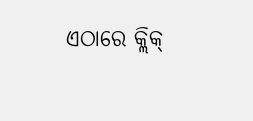ଏଠାରେ କ୍ଲିକ୍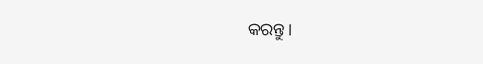କରନ୍ତୁ।